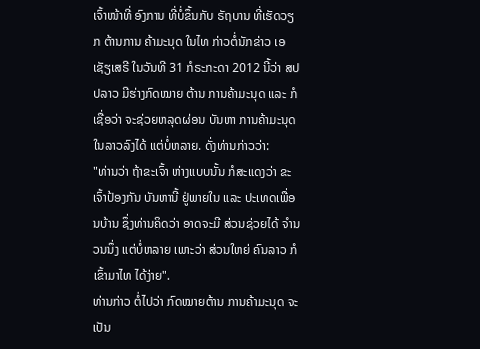ເຈົ້າໜ້າທີ່ ອົງການ ທີ່ບໍ່ຂຶ້ນກັບ ຣັຖບານ ທີ່ເຮັດວຽກ ຕ້ານການ ຄ້າມະນຸດ ໃນໄທ ກ່າວຕໍ່ນັກຂ່າວ ເອເຊັຽເສຣີ ໃນວັນທີ 31 ກໍຣະກະດາ 2012 ນີ້ວ່າ ສປປລາວ ມີຮ່າງກົດໝາຍ ຕ້ານ ການຄ້າມະນຸດ ແລະ ກໍເຊື່ອວ່າ ຈະຊ່ວຍຫລຸດຜ່ອນ ບັນຫາ ການຄ້າມະນຸດ ໃນລາວລົງໄດ້ ແຕ່ບໍ່ຫລາຍ. ດັ່ງທ່ານກ່າວວ່າ:
"ທ່ານວ່າ ຖ້າຂະເຈົ້າ ຫ່າງແບບນັ້ນ ກໍສະແດງວ່າ ຂະເຈົ້າປ້ອງກັນ ບັນຫານີ້ ຢູ່ພາຍໃນ ແລະ ປະເທດເພື່ອນບ້ານ ຊຶ່ງທ່ານຄິດວ່າ ອາດຈະມີ ສ່ວນຊ່ວຍໄດ້ ຈໍານວນນຶ່ງ ແຕ່ບໍ່ຫລາຍ ເພາະວ່າ ສ່ວນໃຫຍ່ ຄົນລາວ ກໍເຂົ້າມາໄທ ໄດ້ງ່າຍ".
ທ່ານກ່າວ ຕໍ່ໄປວ່າ ກົດໝາຍຕ້ານ ການຄ້າມະນຸດ ຈະເປັນ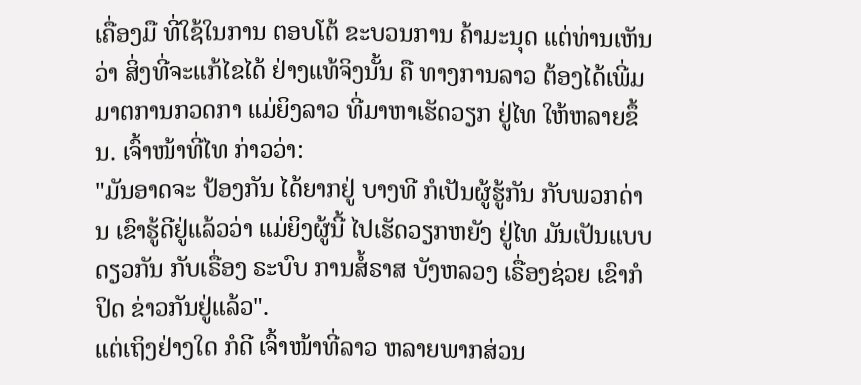ເຄື່ອງມື ທີ່ໃຊ້ໃນການ ຕອບໂຕ້ ຂະບວນການ ຄ້າມະນຸດ ແຕ່ທ່ານເຫັນວ່າ ສິ່ງທີ່ຈະແກ້ໄຂໄດ້ ຢ່າງແທ້ຈິງນັ້ນ ຄື ທາງການລາວ ຕ້ອງໄດ້ເພີ່ມ ມາຕການກວດກາ ແມ່ຍິງລາວ ທີ່ມາຫາເຮັດວຽກ ຢູ່ໄທ ໃຫ້ຫລາຍຂຶ້ນ. ເຈົ້າໜ້າທີ່ໄທ ກ່າວວ່າ:
"ມັນອາດຈະ ປ້ອງກັນ ໄດ້ຍາກຢູ່ ບາງທີ ກໍເປັນຜູ້ຮູ້ກັນ ກັບພວກດ່ານ ເຂົາຮູ້ດີຢູ່ແລ້ວວ່າ ແມ່ຍິງຜູ້ນີ້ ໄປເຮັດວຽກຫຍັງ ຢູ່ໄທ ມັນເປັນແບບດຽວກັນ ກັບເຣື່ອງ ຣະບົບ ການສໍ້ຣາສ ບັງຫລວງ ເຣື່ອງຊ່ວຍ ເຂົາກໍປິດ ຂ່າວກັນຢູ່ແລ້ວ".
ແຕ່ເຖິງຢ່າງໃດ ກໍດີ ເຈົ້າໜ້າທີ່ລາວ ຫລາຍພາກສ່ວນ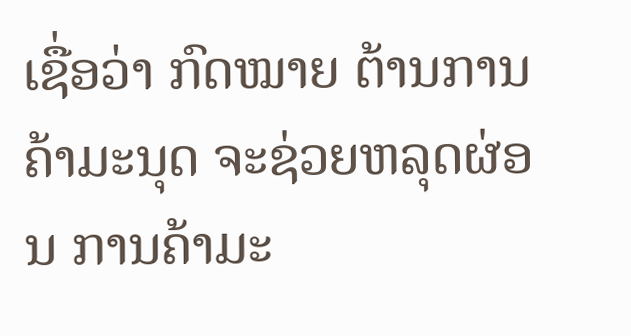ເຊື່ອວ່າ ກົດໝາຍ ຕ້ານການ ຄ້າມະນຸດ ຈະຊ່ວຍຫລຸດຜ່ອນ ການຄ້າມະ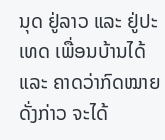ນຸດ ຢູ່ລາວ ແລະ ຢູ່ປະເທດ ເພື່ອນບ້ານໄດ້ ແລະ ຄາດວ່າກົດໝາຍ ດັ່ງກ່າວ ຈະໄດ້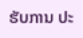ຮັບການ ປະ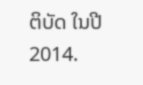ຕິບັດ ໃນປີ 2014.